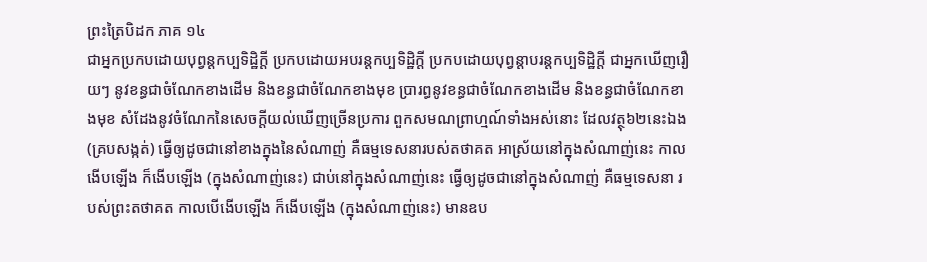ព្រះត្រៃបិដក ភាគ ១៤
ជាអ្នកប្រកបដោយបុព្វន្តកប្បទិដ្ឋិក្តី ប្រកបដោយអបរន្តកប្បទិដ្ឋិក្តី ប្រកបដោយបុព្វន្តាបរន្តកប្បទិដ្ឋិក្តី ជាអ្នកឃើញរឿយៗ នូវខន្ធជាចំណែកខាងដើម និងខន្ធជាចំណែកខាងមុខ ប្រារព្ធនូវខន្ធជាចំណែកខាងដើម និងខន្ធជាចំណែកខាងមុខ សំដែងនូវចំណែកនៃសេចក្តីយល់ឃើញច្រើនប្រការ ពួកសមណព្រាហ្មណ៍ទាំងអស់នោះ ដែលវត្ថុ៦២នេះឯង (គ្របសង្កត់) ធ្វើឲ្យដូចជានៅខាងក្នុងនៃសំណាញ់ គឺធម្មទេសនារបស់តថាគត អាស្រ័យនៅក្នុងសំណាញ់នេះ កាលងើបឡើង ក៏ងើបឡើង (ក្នុងសំណាញ់នេះ) ជាប់នៅក្នុងសំណាញ់នេះ ធ្វើឲ្យដូចជានៅក្នុងសំណាញ់ គឺធម្មទេសនា របស់ព្រះតថាគត កាលបើងើបឡើង ក៏ងើបឡើង (ក្នុងសំណាញ់នេះ) មានឧប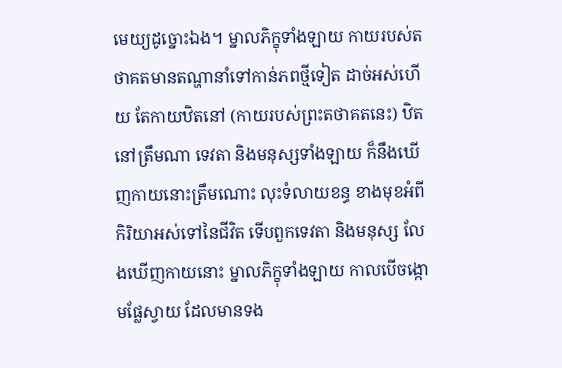មេយ្យដូច្នោះឯង។ ម្នាលភិក្ខុទាំងឡាយ កាយរបស់តថាគតមានតណ្ហានាំទៅកាន់ភពថ្មីទៀត ដាច់អស់ហើយ តែកាយឋិតនៅ (កាយរបស់ព្រះតថាគតនេះ) ឋិតនៅត្រឹមណា ទេវតា និងមនុស្សទាំងឡាយ ក៏នឹងឃើញកាយនោះត្រឹមណោះ លុះទំលាយខន្ធ ខាងមុខអំពីកិរិយាអស់ទៅនៃជីវិត ទើបពួកទេវតា និងមនុស្ស លែងឃើញកាយនោះ ម្នាលភិក្ខុទាំងឡាយ កាលបើចង្កោមផ្លែស្វាយ ដែលមានទង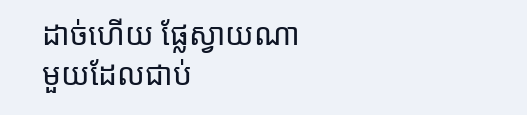ដាច់ហើយ ផ្លែស្វាយណាមួយដែលជាប់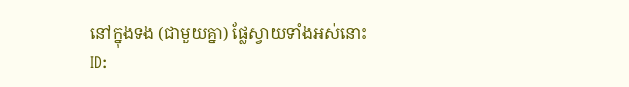នៅក្នុងទង (ជាមួយគ្នា) ផ្លែស្វាយទាំងអស់នោះ
ID: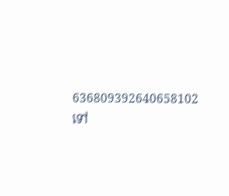636809392640658102
ទៅ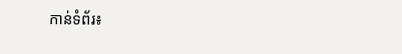កាន់ទំព័រ៖